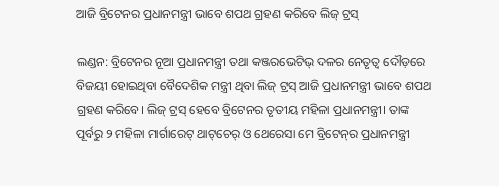ଆଜି ବ୍ରିଟେନର ପ୍ରଧାନମନ୍ତ୍ରୀ ଭାବେ ଶପଥ ଗ୍ରହଣ କରିବେ ଲିଜ୍ ଟ୍ରସ୍

ଲଣ୍ଡନ: ବ୍ରିଟେନର ନୂଆ ପ୍ରଧାନମନ୍ତ୍ରୀ ତଥା କଞ୍ଜରଭେଟିଭ୍ ଦଳର ନେତୃତ୍ବ‌ ଦୌଡ଼ରେ ବିଜୟୀ ହୋଇଥିବା ବୈଦେଶିକ ମନ୍ତ୍ରୀ ଥିବା ଲିଜ୍ ଟ୍ରସ୍ ଆଜି ପ୍ରଧାନମନ୍ତ୍ରୀ ଭାବେ ଶପଥ ଗ୍ରହଣ କରିବେ। ଲିଜ୍ ଟ୍ରସ୍ ହେବେ ବ୍ରିଟେନର ତୃତୀୟ ମହିଳା ପ୍ରଧାନମନ୍ତ୍ରୀ। ତାଙ୍କ ପୂର୍ବରୁ ୨ ମହିଳା ମାର୍ଗାରେଟ୍‌ ଥାଟ୍‌ଚେର୍‌ ଓ ଥେରେସା ମେ ବ୍ରିଟେନ୍‌ର ପ୍ରଧାନମନ୍ତ୍ରୀ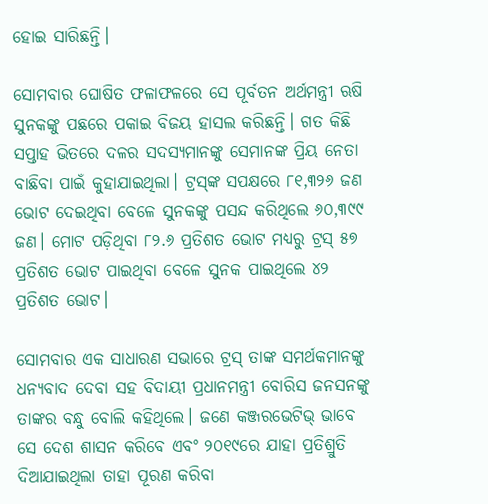ହୋଇ ସାରିଛନ୍ତି।

ସୋମବାର ଘୋଷିତ ଫଳାଫଳରେ ସେ ପୂର୍ବତନ ଅର୍ଥମନ୍ତ୍ରୀ ଋଷି ସୁନକଙ୍କୁ ପଛରେ ପକାଇ ବିଜୟ ହାସଲ କରିଛନ୍ତି। ଗତ କିଛି ସପ୍ତାହ ଭିତରେ ଦଳର ସଦସ୍ୟମାନଙ୍କୁ ସେମାନଙ୍କ ପ୍ରିୟ ନେତା ବାଛିବା ପାଇଁ କୁହାଯାଇଥିଲା। ଟ୍ରସ୍‌ଙ୍କ ସପକ୍ଷରେ ୮୧,୩୨୬ ଜଣ ଭୋଟ ଦେଇଥିବା ବେଳେ ସୁନକଙ୍କୁ ପସନ୍ଦ କରିଥିଲେ ୬୦,୩୯୯ ଜଣ। ମୋଟ ପଡ଼ିଥିବା ୮୨.୬ ପ୍ରତିଶତ ଭୋଟ ମଧ୍ୟରୁ ଟ୍ରସ୍ ୫୭ ପ୍ରତିଶତ ଭୋଟ ପାଇଥିବା ବେଳେ ସୁନକ ପାଇଥିଲେ ୪୨ ପ୍ରତିଶତ ଭୋଟ।

ସୋମବାର ଏକ ସାଧାରଣ ସଭାରେ ଟ୍ରସ୍ ତାଙ୍କ ସମର୍ଥକମାନଙ୍କୁ ଧନ୍ୟବାଦ ଦେବା ସହ ବିଦାୟୀ ପ୍ରଧାନମନ୍ତ୍ରୀ ବୋରିସ ଜନସନଙ୍କୁ ତାଙ୍କର ବନ୍ଧୁ ବୋଲି କହିଥିଲେ। ଜଣେ କଞ୍ଜରଭେଟିଭ୍ ଭାବେ ସେ ଦେଶ ଶାସନ କରିବେ ଏବଂ ୨୦୧୯ରେ ଯାହା ପ୍ରତିଶ୍ରୁତି ଦିଆଯାଇଥିଲା ତାହା ପୂରଣ କରିବା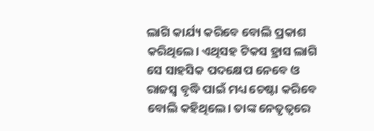ଲାଗି କାର୍ଯ୍ୟ କରିବେ ବୋଲି ପ୍ରକାଶ କରିଥିଲେ। ଏଥିସହ ଟିକସ ହ୍ରାସ ଲାଗି ସେ ସାହସିକ ପଦକ୍ଷେପ ନେବେ ଓ ରାଜସ୍ବ ବୃଦ୍ଧି ପାଇଁ ମଧ୍ୟ ଚେଷ୍ଟା କରିବେ ବୋଲି କହିଥିଲେ। ତାଙ୍କ ନେତୃତ୍ବରେ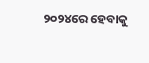୨୦୨୪ରେ ହେବାକୁ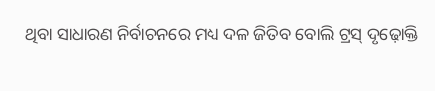ଥିବା ସାଧାରଣ ନିର୍ବାଚନରେ ମଧ୍ୟ ଦଳ ଜିତିବ ବୋଲି ଟ୍ରସ୍ ଦୃଢ଼ୋକ୍ତି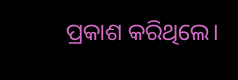ପ୍ରକାଶ କରିଥିଲେ।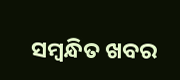ସମ୍ବନ୍ଧିତ ଖବର